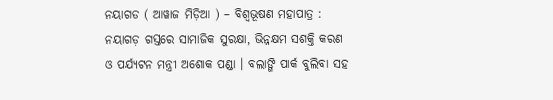ନୟାଗଡ ( ଆୱାଜ ମିଡ଼ିଆ ) – ବିଶ୍ବଭୂଷଣ ମହାପାତ୍ର : ନୟାଗଡ଼ ଗସ୍ତରେ ସାମାଜିକ ସୁରକ୍ଷା, ଭିନ୍ନକ୍ଷମ ସଶକ୍ତି କରଣ ଓ ପର୍ଯ୍ୟଟନ ମନ୍ତ୍ରୀ ଅଶୋକ ପଣ୍ଡା । ବଲାଙ୍ଗି ପାର୍କ ବୁଲିବା ସହ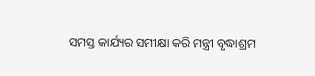ସମସ୍ତ କାର୍ଯ୍ୟର ସମୀକ୍ଷା କରି ମନ୍ତ୍ରୀ ବୃଦ୍ଧାଶ୍ରମ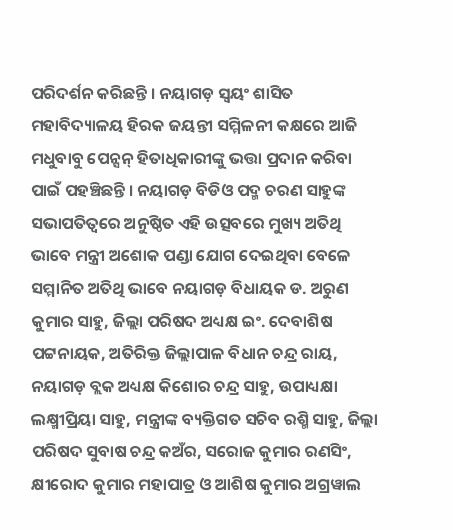ପରିଦର୍ଶନ କରିଛନ୍ତି । ନୟାଗଡ଼ ସ୍ୱୟଂ ଶାସିତ ମହାବିଦ୍ୟାଳୟ ହିରକ ଜୟନ୍ତୀ ସମ୍ମିଳନୀ କକ୍ଷରେ ଆଜି ମଧୁବାବୁ ପେନ୍ସନ୍ ହିତାଧିକାରୀଙ୍କୁ ଭତ୍ତା ପ୍ରଦାନ କରିବା ପାଇଁ ପହଞ୍ଚିଛନ୍ତି । ନୟାଗଡ଼ ବିଡିଓ ପଦ୍ମ ଚରଣ ସାହୁଙ୍କ ସଭାପତିତ୍ୱରେ ଅନୁଷ୍ଠିତ ଏହି ଉତ୍ସବରେ ମୁଖ୍ୟ ଅତିଥି ଭାବେ ମନ୍ତ୍ରୀ ଅଶୋକ ପଣ୍ଡା ଯୋଗ ଦେଇଥିବା ବେଳେ ସମ୍ମାନିତ ଅତିଥି ଭାବେ ନୟାଗଡ଼ ବିଧାୟକ ଡ. ଅରୁଣ କୁମାର ସାହୁ, ଜିଲ୍ଲା ପରିଷଦ ଅଧ୍ୟକ୍ଷ ଇଂ. ଦେବାଶିଷ ପଟ୍ଟନାୟକ, ଅତିରିକ୍ତ ଜିଲ୍ଲାପାଳ ବିଧାନ ଚନ୍ଦ୍ର ରାୟ, ନୟାଗଡ଼ ବ୍ଲକ ଅଧ୍ୟକ୍ଷ କିଶୋର ଚନ୍ଦ୍ର ସାହୁ, ଉପାଧ୍ୟକ୍ଷା ଲକ୍ଷ୍ମୀପ୍ରିୟା ସାହୁ, ମନ୍ତ୍ରୀଙ୍କ ବ୍ୟକ୍ତିଗତ ସଚିବ ରଶ୍ମି ସାହୁ, ଜିଲ୍ଲା ପରିଷଦ ସୁବାଷ ଚନ୍ଦ୍ର କଅଁର, ସରୋଜ କୁମାର ରଣସିଂ, କ୍ଷୀରୋଦ କୁମାର ମହାପାତ୍ର ଓ ଆଶିଷ କୁମାର ଅଗ୍ରୱାଲ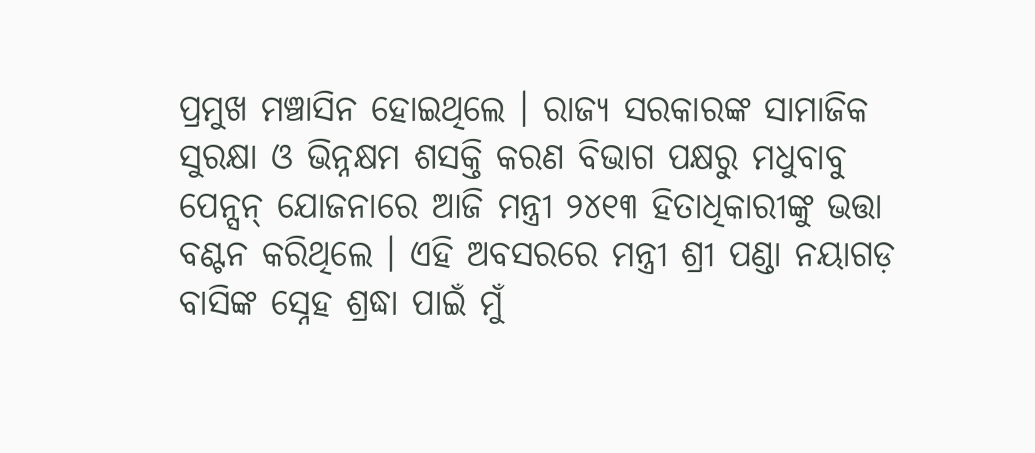ପ୍ରମୁଖ ମଞ୍ଚାସିନ ହୋଇଥିଲେ । ରାଜ୍ୟ ସରକାରଙ୍କ ସାମାଜିକ ସୁରକ୍ଷା ଓ ଭିନ୍ନକ୍ଷମ ଶସକ୍ତି କରଣ ବିଭାଗ ପକ୍ଷରୁ ମଧୁବାବୁ ପେନ୍ସନ୍ ଯୋଜନାରେ ଆଜି ମନ୍ତ୍ରୀ ୨୪୧୩ ହିତାଧିକାରୀଙ୍କୁ ଭତ୍ତା ବଣ୍ଟନ କରିଥିଲେ । ଏହି ଅବସରରେ ମନ୍ତ୍ରୀ ଶ୍ରୀ ପଣ୍ଡା ନୟାଗଡ଼ ବାସିଙ୍କ ସ୍ନେହ ଶ୍ରଦ୍ଧା ପାଇଁ ମୁଁ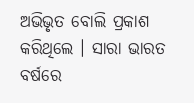ଅଭିଭୃତ ବୋଲି ପ୍ରକାଶ କରିଥିଲେ । ସାରା ଭାରତ ବର୍ଷରେ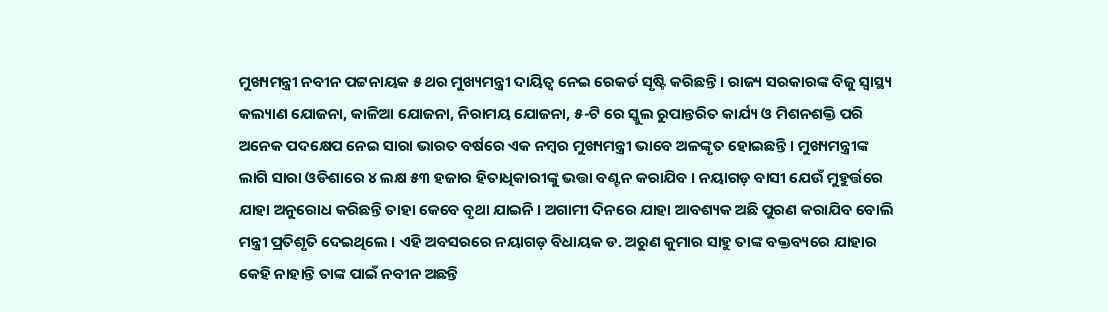ମୁଖ୍ୟମନ୍ତ୍ରୀ ନବୀନ ପଟ୍ଟନାୟକ ୫ ଥର ମୁଖ୍ୟମନ୍ତ୍ରୀ ଦାୟିତ୍ୱ ନେଇ ରେକର୍ଡ ସୃଷ୍ଟି କରିଛନ୍ତି । ରାଜ୍ୟ ସରକାରଙ୍କ ବିଜୁ ସ୍ୱାସ୍ଥ୍ୟ କଲ୍ୟାଣ ଯୋଜନା, କାଳିଆ ଯୋଜନା, ନିରାମୟ ଯୋଜନା, ୫-ଟି ରେ ସ୍କୁଲ ରୁପାନ୍ତରିତ କାର୍ଯ୍ୟ ଓ ମିଶନଶକ୍ତି ପରି ଅନେକ ପଦକ୍ଷେପ ନେଇ ସାରା ଭାରତ ବର୍ଷରେ ଏକ ନମ୍ବର ମୁଖ୍ୟମନ୍ତ୍ରୀ ଭାବେ ଅଳଙ୍କୃତ ହୋଇଛନ୍ତି । ମୁଖ୍ୟମନ୍ତ୍ରୀଙ୍କ ଲାଗି ସାରା ଓଡିଶାରେ ୪ ଲକ୍ଷ ୫୩ ହଜାର ହିତାଧିକାରୀଙ୍କୁ ଭତ୍ତା ବଣ୍ଟନ କରାଯିବ । ନୟାଗଡ଼ ବାସୀ ଯେଉଁ ମୁହୁର୍ତ୍ତରେ ଯାହା ଅନୁରୋଧ କରିଛନ୍ତି ତାହା କେବେ ବୃଥା ଯାଇନି । ଅଗାମୀ ଦିନରେ ଯାହା ଆବଶ୍ୟକ ଅଛି ପୁରଣ କରାଯିବ ବୋଲି ମନ୍ତ୍ରୀ ପ୍ରତିଶୃତି ଦେଇଥିଲେ । ଏହି ଅବସରରେ ନୟାଗଡ଼ ବିଧାୟକ ଡ. ଅରୁଣ କୁମାର ସାହୁ ତାଙ୍କ ବକ୍ତବ୍ୟରେ ଯାହାର କେହି ନାହାନ୍ତି ତାଙ୍କ ପାଇଁ ନବୀନ ଅଛନ୍ତି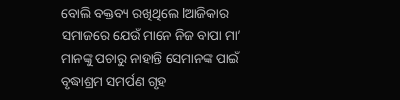ବୋଲି ବକ୍ତବ୍ୟ ରଖିଥିଲେ lଆଜିକାର ସମାଜରେ ଯେଉଁ ମାନେ ନିଜ ବାପା ମା’ ମାନଙ୍କୁ ପଚାରୁ ନାହାନ୍ତି ସେମାନଙ୍କ ପାଇଁ ବୃଦ୍ଧାଶ୍ରମ ସମର୍ପଣ ଗୃହ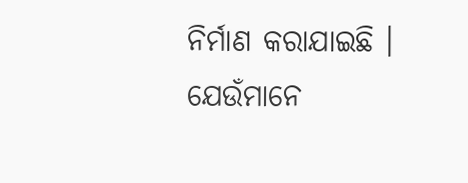ନିର୍ମାଣ କରାଯାଇଛି । ଯେଉଁମାନେ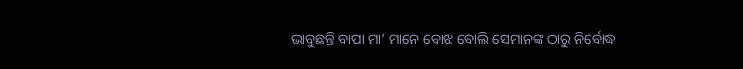ଭାବୁଛନ୍ତି ବାପା ମା’ ମାନେ ବୋଝ ବୋଲି ସେମାନଙ୍କ ଠାରୁ ନିର୍ବୋଦ୍ଧ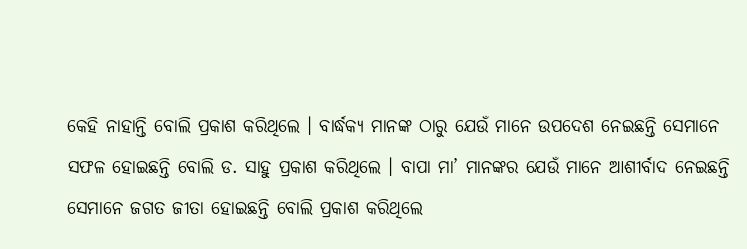କେହି ନାହାନ୍ତି ବୋଲି ପ୍ରକାଶ କରିଥିଲେ । ବାର୍ଦ୍ଧକ୍ୟ ମାନଙ୍କ ଠାରୁ ଯେଉଁ ମାନେ ଉପଦେଶ ନେଇଛନ୍ତି ସେମାନେ ସଫଳ ହୋଇଛନ୍ତି ବୋଲି ଡ. ସାହୁ ପ୍ରକାଶ କରିଥିଲେ । ବାପା ମା’ ମାନଙ୍କର ଯେଉଁ ମାନେ ଆଶୀର୍ବାଦ ନେଇଛନ୍ତି ସେମାନେ ଜଗତ ଜୀତା ହୋଇଛନ୍ତି ବୋଲି ପ୍ରକାଶ କରିଥିଲେ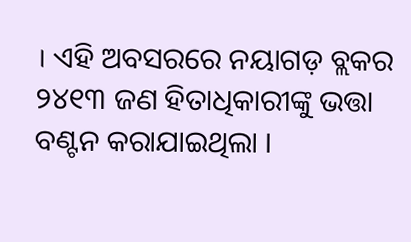। ଏହି ଅବସରରେ ନୟାଗଡ଼ ବ୍ଲକର ୨୪୧୩ ଜଣ ହିତାଧିକାରୀଙ୍କୁ ଭତ୍ତା ବଣ୍ଟନ କରାଯାଇଥିଲା ।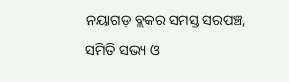ନୟାଗଡ଼ ବ୍ଲକର ସମସ୍ତ ସରପଞ୍ଚ, ସମିତି ସଭ୍ୟ ଓ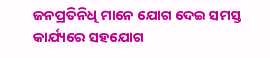ଜନପ୍ରତିନିଧି ମାନେ ଯୋଗ ଦେଇ ସମସ୍ତ କାର୍ଯ୍ୟରେ ସହଯୋଗ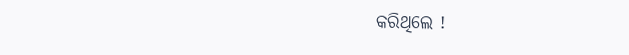କରିଥିଲେ !